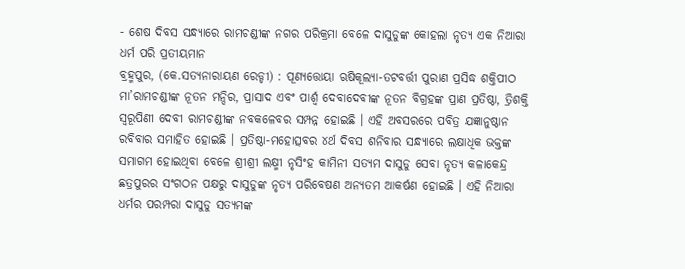- ଶେଷ ଦିବସ ସନ୍ଧ୍ୟାରେ ରାମଚଣ୍ଡୀଙ୍କ ନଗର ପରିକ୍ରମା ବେଳେ ଦାସୁଡୁଙ୍କ କୋହଲା ନୃତ୍ୟ ଏକ ନିଆରା ଧର୍ମ ପରି ପ୍ରତୀୟମାନ
ବ୍ରହ୍ମପୁର, (କେ.ସତ୍ୟନାରାୟଣ ରେଡ୍ଡୀ) : ପୂଣ୍ୟତ୍ତୋୟା ଋଷିକୂଲ୍ୟା-ତଟବର୍ତ୍ତୀ ପୁରାଣ ପ୍ରସିଦ୍ଧ ଶକ୍ତିପୀଠ ମା’ରାମଚଣ୍ଡୀଙ୍କ ନୂତନ ମନ୍ଦିର, ପ୍ରାସାଦ ଏବଂ ପାର୍ଶ୍ଵ ଦେବାଦେବୀଙ୍କ ନୂତନ ବିଗ୍ରହଙ୍କ ପ୍ରାଣ ପ୍ରତିଷ୍ଠା, ତ୍ରିଶକ୍ତି ସ୍ୱରୂପିଣୀ ଦେବୀ ରାମଚଣ୍ଡୀଙ୍କ ନବକଳେବର ସମ୍ପନ୍ନ ହୋଇଛି । ଏହି ଅବସରରେ ପବିତ୍ର ଯଜ୍ଞାନୁଷ୍ଠାନ ରବିବାର ସମାହିତ ହୋଇଛି । ପ୍ରତିଷ୍ଠା-ମହୋତ୍ସବର ୪ର୍ଥ ଦିବସ ଶନିବାର ସନ୍ଧ୍ୟାରେ ଲକ୍ଷାଧିକ ଭକ୍ତଙ୍କ ସମାଗମ ହୋଇଥିବା ବେଳେ ଶ୍ରୀଶ୍ରୀ ଲକ୍ଷ୍ମୀ ନୃସିଂହ କାମିନୀ ସତ୍ୟମ ଦାସୁଡୁ ସେବା ନୃତ୍ୟ କଳାକେନ୍ଦ୍ର ଛତ୍ରପୁରର ସଂଗଠନ ପକ୍ଷରୁ ଦାସୁଡୁଙ୍କ ନୃତ୍ୟ ପରିବେଷଣ ଅନ୍ୟତମ ଆକର୍ଷଣ ହୋଇଛି । ଏହି ନିଆରା ଧର୍ମର ପରମ୍ପରା ଦାସୁଡୁ ସତ୍ୟମଙ୍କ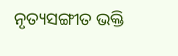ନୃତ୍ୟସଙ୍ଗୀତ ଭକ୍ତି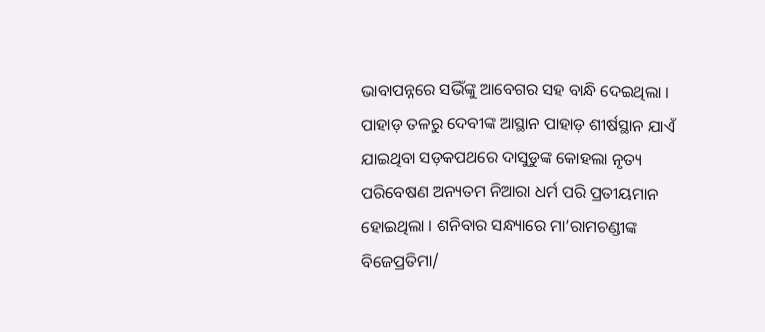ଭାବାପନ୍ନରେ ସଭିଁଙ୍କୁ ଆବେଗର ସହ ବାନ୍ଧି ଦେଇଥିଲା । ପାହାଡ଼ ତଳରୁ ଦେବୀଙ୍କ ଆସ୍ଥାନ ପାହାଡ଼ ଶୀର୍ଷସ୍ଥାନ ଯାଏଁ ଯାଇଥିବା ସଡ଼କପଥରେ ଦାସୁଡୁଙ୍କ କୋହଲା ନୃତ୍ୟ ପରିବେଷଣ ଅନ୍ୟତମ ନିଆରା ଧର୍ମ ପରି ପ୍ରତୀୟମାନ ହୋଇଥିଲା । ଶନିବାର ସନ୍ଧ୍ୟାରେ ମା’ରାମଚଣ୍ଡୀଙ୍କ ବିଜେପ୍ରତିମା/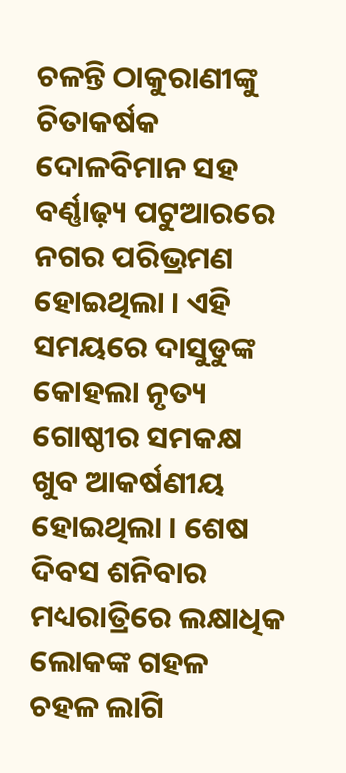ଚଳନ୍ତି ଠାକୁରାଣୀଙ୍କୁ ଚିତାକର୍ଷକ ଦୋଳବିମାନ ସହ ବର୍ଣ୍ଣାଢ଼୍ୟ ପଟୁଆରରେ ନଗର ପରିଭ୍ରମଣ ହୋଇଥିଲା । ଏହି ସମୟରେ ଦାସୁଡୁଙ୍କ କୋହଲା ନୃତ୍ୟ ଗୋଷ୍ଠୀର ସମକକ୍ଷ ଖୁବ ଆକର୍ଷଣୀୟ ହୋଇଥିଲା । ଶେଷ ଦିବସ ଶନିବାର ମଧ୍ୟରାତ୍ରିରେ ଲକ୍ଷାଧିକ ଲୋକଙ୍କ ଗହଳ ଚହଳ ଲାଗି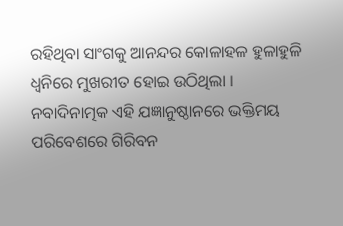ରହିଥିବା ସାଂଗକୁ ଆନନ୍ଦର କୋଳାହଳ ହୁଳାହୁଳି ଧ୍ଵନିରେ ମୁଖରୀତ ହୋଇ ଉଠିଥିଲା । ନବାଦିନାତ୍ମକ ଏହି ଯଜ୍ଞାନୁଷ୍ଠାନରେ ଭକ୍ତିମୟ ପରିବେଶରେ ଗିରିବନ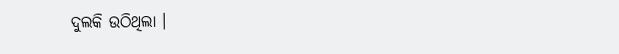ଦୁଲକି ଉଠିଥିଲା ।